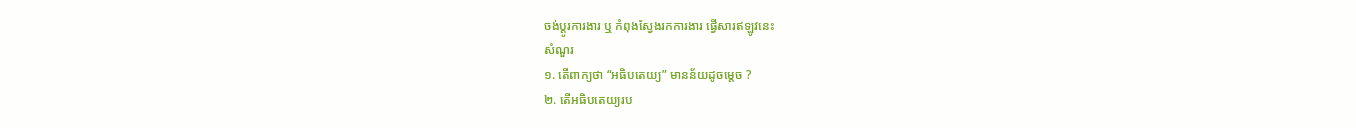ចង់ប្តូរការងារ ឬ កំពុងស្វែងរកការងារ ផ្វើសារឥឡូវនេះ
សំណួរ
១. តើពាក្យថា “អធិបតេយ្យ” មានន័យដូចម្តេច ?
២. តើអធិបតេយ្យរប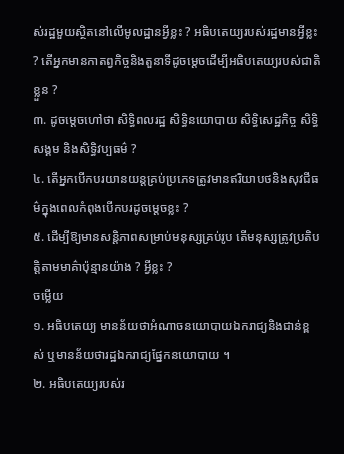ស់រដ្ឋមួយស្ថិតនៅលើមូលដ្ឋានអ្វីខ្លះ ? អធិបតេយ្យរបស់រដ្ឋមានអ្វីខ្លះ ? តើអ្នកមានកាតព្វកិច្ចនិងតួនាទីដូចម្តេចដើម្បីអធិបតេយ្យរបស់ជាតិខ្លួន ?
៣. ដូចម្តេចហៅថា សិទ្ធិពលរដ្ឋ សិទ្ធិនយោបាយ សិទ្ធិសេដ្ឋកិច្ច សិទ្ធិសង្គម និងសិទ្ធិវប្បធម៌ ?
៤. តើអ្នកបើកបរយានយន្តគ្រប់ប្រភេទត្រូវមានឥរិយាបថនិងសុវជីធម៌ក្នុងពេលកំពុងបើកបរដូចម្តេចខ្លះ ?
៥. ដើម្បីឱ្យមានសន្តិភាពសម្រាប់មនុស្សគ្រប់រូប តើមនុស្សត្រូវប្រតិបត្តិតាមមាគ៌ាប៉ុន្មានយ៉ាង ? អ្វីខ្លះ ?
ចម្លើយ
១. អធិបតេយ្យ មានន័យថាអំណាចនយោបាយឯករាជ្យនិងជាន់ខ្ពស់ ឬមានន័យថារដ្ឋឯករាជ្យផ្នែកនយោបាយ ។
២. អធិបតេយ្យរបស់រ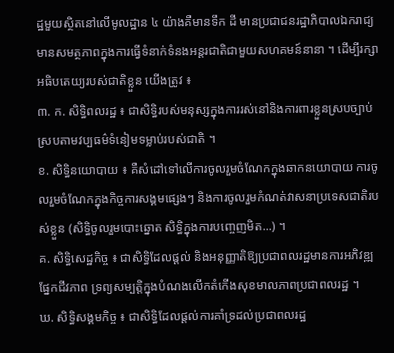ដ្ឋមួយស្ថិតនៅលើមូលដ្ឋាន ៤ យ៉ាងគឺមានទឹក ដី មានប្រជាជនរដ្ឋាភិបាលឯករាជ្យមានសមត្ថភាពក្នុងការធ្វើទំនាក់ទំនងអន្តរជាតិជាមួយសហគមន៍នានា ។ ដើម្បីរក្សាអធិបតេយ្យរបស់ជាតិខ្លួន យើងត្រូវ ៖
៣. ក. សិទ្ធិពលរដ្ឋ ៖ ជាសិទ្ធិរបស់មនុស្សក្នុងការរស់នៅនិងការពារខ្លួនស្របច្បាប់ ស្របតាមវប្បធម៌ទំនៀមទម្លាប់របស់ជាតិ ។
ខ. សិទ្ធិនយោបាយ ៖ គឺសំដៅទៅលើការចូលរួមចំណែកក្នុងឆាកនយោបាយ ការចូលរួមចំណែកក្នុងកិច្ចការសង្គមផ្សេងៗ និងការចូលរួមកំណត់វាសនាប្រទេសជាតិរបស់ខ្លួន (សិទ្ធិចូលរួមបោះឆ្នោត សិទ្ធិក្នុងការបញ្ចេញមិត...) ។
គ. សិទ្ធិសេដ្ឋកិច្ច ៖ ជាសិទ្ធិដែលផ្តល់ និងអនុញ្ញាតិឱ្យប្រជាពលរដ្ឋមានការអភិវឌ្ឍផ្នែកជីវភាព ទ្រព្យសម្បត្តិក្នុងបំណងលើកតំកើងសុខមាលភាពប្រជាពលរដ្ឋ ។
ឃ. សិទ្ធិសង្គមកិច្ច ៖ ជាសិទ្ធិដែលផ្តល់ការគាំទ្រដល់ប្រជាពលរដ្ឋ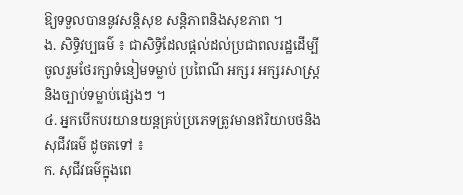ឱ្យទទួលបាននូវសន្តិសុខ សន្តិភាពនិងសុខភាព ។
ង. សិទ្ធិវប្បធម៌ ៖ ជាសិទ្ធិដែលផ្តល់ដល់ប្រជាពលរដ្ឋដើម្បីចូលរួមថែរក្សាទំនៀមទម្លាប់ ប្រពៃណី អក្សរ អក្សរសាស្រ្តនិងច្បាប់ទម្លាប់ផ្សេងៗ ។
៤. អ្នកបើកបរយានយន្តគ្រប់ប្រភេទត្រូវមានឥរិយាបថនិងសុជីវធម៌ ដូចតទៅ ៖
ក. សុជីវធម៌ក្នុងពេ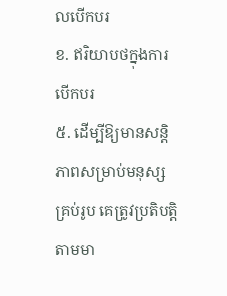លបើកបរ
ខ. ឥរិយាបថក្នុងការបើកបរ
៥. ដើម្បីឱ្យមានសន្តិភាពសម្រាប់មនុស្សគ្រប់រូប គេត្រូវប្រតិបត្តិតាមមា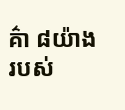គ៌ា ៨យ៉ាង របស់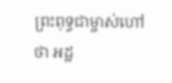ព្រះពុទ្ធជាម្ចាស់ហៅថា អដ្ឋ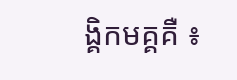ង្គិកមគ្គគឺ ៖